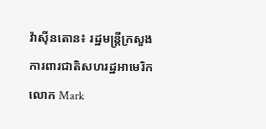វ៉ាស៊ីនតោន៖ រដ្ឋមន្រ្តីក្រសួងការពារជាតិសហរដ្ឋអាមេរិកលោក Mark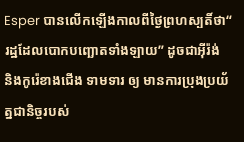Esper បានលើកឡើងកាលពីថ្ងៃព្រហស្បតិ៍ថា“ រដ្ឋដែលបោកបញ្ឆោតទាំងឡាយ” ដូចជាអ៊ីរ៉ង់ និងកូរ៉េខាងជើង ទាមទារ ឲ្យ មានការប្រុងប្រយ័ត្នជានិច្ចរបស់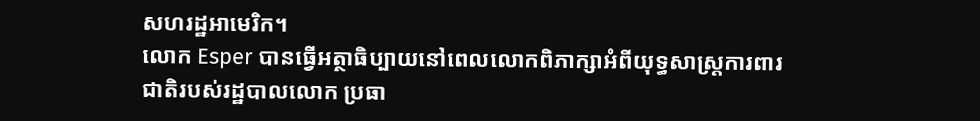សហរដ្ឋអាមេរិក។
លោក Esper បានធ្វើអត្ថាធិប្បាយនៅពេលលោកពិភាក្សាអំពីយុទ្ធសាស្ត្រការពារជាតិរបស់រដ្ឋបាលលោក ប្រធា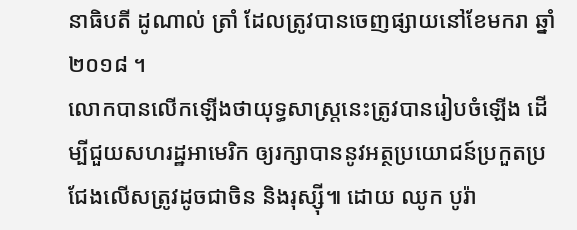នាធិបតី ដូណាល់ ត្រាំ ដែលត្រូវបានចេញផ្សាយនៅខែមករា ឆ្នាំ ២០១៨ ។
លោកបានលើកឡើងថាយុទ្ធសាស្ត្រនេះត្រូវបានរៀបចំឡើង ដើម្បីជួយសហរដ្ឋអាមេរិក ឲ្យរក្សាបាននូវអត្ថប្រយោជន៍ប្រកួតប្រជែងលើសត្រូវដូចជាចិន និងរុស្ស៊ី៕ ដោយ ឈូក បូរ៉ា